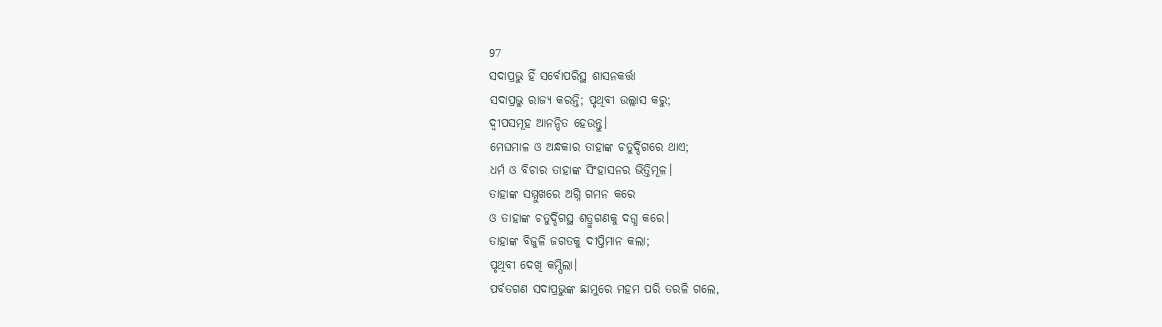97
ସଦାପ୍ରଭୁ ହିଁ ସର୍ବୋପରିସ୍ଥ ଶାସନକର୍ତ୍ତା
ସଦାପ୍ରଭୁ ରାଜ୍ୟ କରନ୍ତି; ପୃଥିବୀ ଉଲ୍ଲାସ କରୁ;
ଦ୍ୱୀପସମୂହ ଆନନ୍ଦିତ ହେଉନ୍ତୁ।
ମେଘମାଳ ଓ ଅନ୍ଧକାର ତାହାଙ୍କ ଚତୁର୍ଦ୍ଦିଗରେ ଥାଏ;
ଧର୍ମ ଓ ବିଚାର ତାହାଙ୍କ ସିଂହାସନର ଭିତ୍ତିମୂଳ।
ତାହାଙ୍କ ସମ୍ମୁଖରେ ଅଗ୍ନି ଗମନ କରେ
ଓ ତାହାଙ୍କ ଚତୁର୍ଦ୍ଦିଗସ୍ଥ ଶତ୍ରୁଗଣକୁ ଦଗ୍ଧ କରେ।
ତାହାଙ୍କ ବିଜୁଳି ଜଗତକୁ ଦୀପ୍ତିମାନ କଲା;
ପୃଥିବୀ ଦେଖି କମ୍ପିଲା।
ପର୍ବତଗଣ ସଦାପ୍ରଭୁଙ୍କ ଛାମୁରେ ମହମ ପରି ତରଳି ଗଲେ,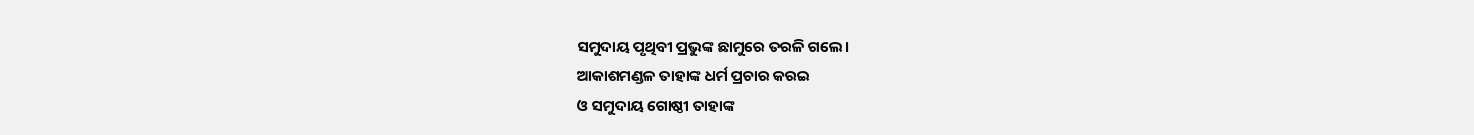ସମୁଦାୟ ପୃଥିବୀ ପ୍ରଭୁଙ୍କ ଛାମୁରେ ତରଳି ଗଲେ।
ଆକାଶମଣ୍ଡଳ ତାହାଙ୍କ ଧର୍ମ ପ୍ରଚାର କରଇ
ଓ ସମୁଦାୟ ଗୋଷ୍ଠୀ ତାହାଙ୍କ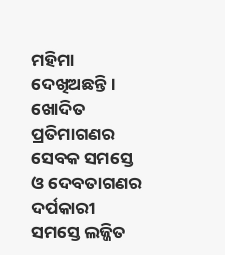ମହିମା ଦେଖିଅଛନ୍ତି।
ଖୋଦିତ ପ୍ରତିମାଗଣର ସେବକ ସମସ୍ତେ
ଓ ଦେବତାଗଣର ଦର୍ପକାରୀ ସମସ୍ତେ ଲଜ୍ଜିତ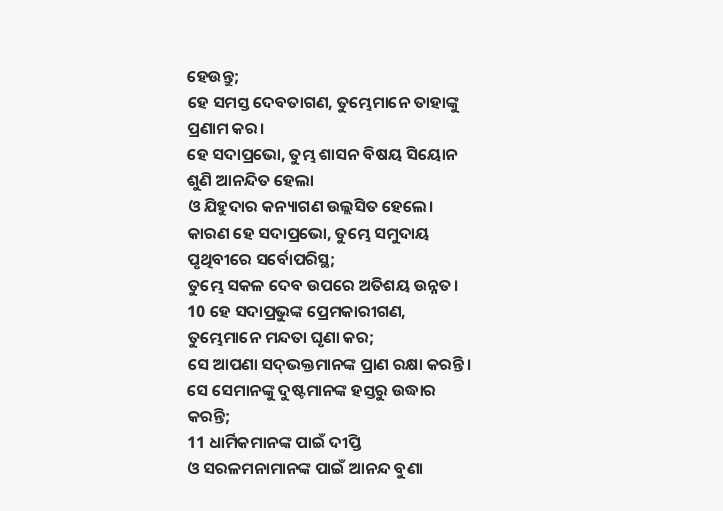ହେଉନ୍ତୁ;
ହେ ସମସ୍ତ ଦେବତାଗଣ, ତୁମ୍ଭେମାନେ ତାହାଙ୍କୁ ପ୍ରଣାମ କର।
ହେ ସଦାପ୍ରଭୋ, ତୁମ୍ଭ ଶାସନ ବିଷୟ ସିୟୋନ ଶୁଣି ଆନନ୍ଦିତ ହେଲା
ଓ ଯିହୁଦାର କନ୍ୟାଗଣ ଉଲ୍ଲସିତ ହେଲେ।
କାରଣ ହେ ସଦାପ୍ରଭୋ, ତୁମ୍ଭେ ସମୁଦାୟ ପୃଥିବୀରେ ସର୍ବୋପରିସ୍ଥ;
ତୁମ୍ଭେ ସକଳ ଦେବ ଉପରେ ଅତିଶୟ ଉନ୍ନତ।
10 ହେ ସଦାପ୍ରଭୁଙ୍କ ପ୍ରେମକାରୀଗଣ, ତୁମ୍ଭେମାନେ ମନ୍ଦତା ଘୃଣା କର;
ସେ ଆପଣା ସଦ୍‍ଭକ୍ତମାନଙ୍କ ପ୍ରାଣ ରକ୍ଷା କରନ୍ତି।
ସେ ସେମାନଙ୍କୁ ଦୁଷ୍ଟମାନଙ୍କ ହସ୍ତରୁ ଉଦ୍ଧାର କରନ୍ତି;
11 ଧାର୍ମିକମାନଙ୍କ ପାଇଁ ଦୀପ୍ତି
ଓ ସରଳମନାମାନଙ୍କ ପାଇଁ ଆନନ୍ଦ ବୁଣା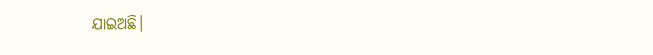ଯାଇଅଛି।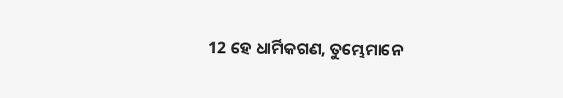12 ହେ ଧାର୍ମିକଗଣ, ତୁମ୍ଭେମାନେ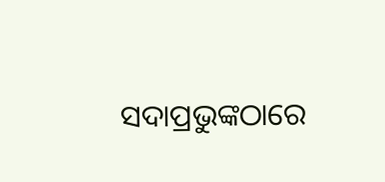ସଦାପ୍ରଭୁଙ୍କଠାରେ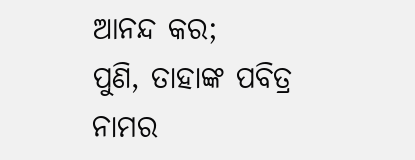ଆନନ୍ଦ କର;
ପୁଣି, ତାହାଙ୍କ ପବିତ୍ର ନାମର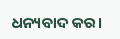ଧନ୍ୟବାଦ କର।